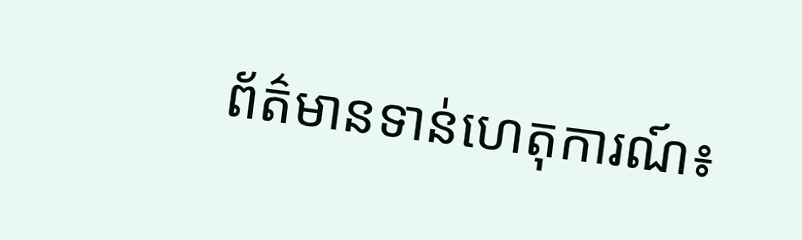ព័ត៌មានទាន់ហេតុការណ៍៖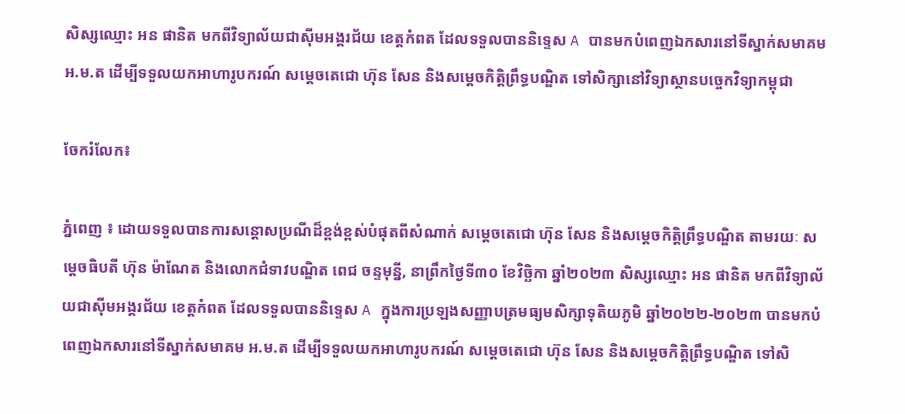សិស្សឈ្មោះ អន ផានិត មកពីវិទ្យាល័យជាស៊ីមអង្គរជ័យ ខេត្តកំពត ដែលទទួលបាននិទ្ទេស A បានមកបំពេញឯកសារនៅទីស្នាក់សមាគម អ.ម.ត ដើម្បីទទួលយកអាហារូបករណ៍ សម្តេចតេជោ ហ៊ុន សែន និងសម្តេចកិត្តិព្រឹទ្ធបណ្ឌិត ទៅសិក្សានៅវិទ្យាស្ថានបច្ចេកវិទ្យាកម្ពុជា

ចែករំលែក៖

ភ្នំពេញ ៖ ដោយទទួលបានការសន្តោសប្រណីដ៏ខ្ពង់ខ្ពស់បំផុតពីសំណាក់ សម្តេចតេជោ ហ៊ុន សែន និងសម្តេចកិត្តិព្រឹទ្ធបណ្ឌិត តាមរយៈ សម្តេចធិបតី ហ៊ុន ម៉ាណែត និងលោកជំទាវបណ្ឌិត ពេជ ចន្ទមុន្នី, នាព្រឹកថ្ងៃទី៣០ ខែវិច្ឆិកា ឆ្នាំ២០២៣ សិស្សឈ្មោះ អន ផានិត មកពីវិទ្យាល័យជាស៊ីមអង្គរជ័យ ខេត្តកំពត ដែលទទួលបាននិទ្ទេស A ក្នុងការប្រឡងសញ្ញាបត្រមធ្យមសិក្សាទុតិយភូមិ ឆ្នាំ២០២២-២០២៣ បានមកបំពេញឯកសារនៅទីស្នាក់សមាគម អ.ម.ត ដើម្បីទទួលយកអាហារូបករណ៍ សម្តេចតេជោ ហ៊ុន សែន និងសម្តេចកិត្តិព្រឹទ្ធបណ្ឌិត ទៅសិ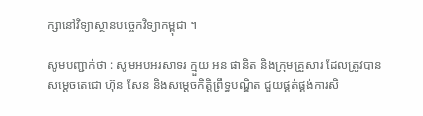ក្សានៅវិទ្យាស្ថានបច្ចេកវិទ្យាកម្ពុជា ។

សូមបញ្ជាក់ថា : សូមអបអរសាទរ ក្មួយ អន ផានិត និងក្រុមគ្រួសារ ដែលត្រូវបានសម្ដេចតេជោ ហ៊ុន សែន និងសម្ដេចកិត្តិព្រឹទ្ធបណ្ឌិត ជួយផ្គត់ផ្គង់ការសិ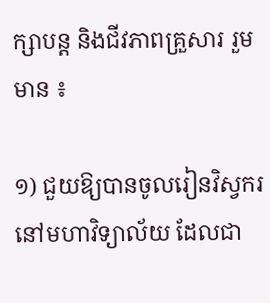ក្សាបន្ត និងជីវភាពគ្រួសារ រួមមាន ៖

១) ជួយឱ្យបានចូលរៀនវិស្វករ នៅមហាវិទ្យាល័យ ដែលជា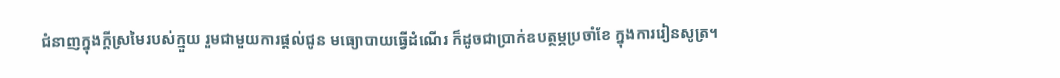ជំនាញក្នុងក្ដីស្រមៃរបស់ក្មួយ រួមជាមួយការផ្ដល់ជូន មធ្យោបាយធ្វើដំណើរ ក៏ដូចជាប្រាក់ឧបត្ថម្ភប្រចាំខែ ក្នុងការរៀនសូត្រ។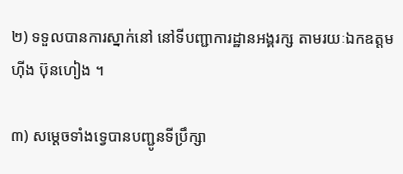២) ទទួលបានការស្នាក់នៅ នៅទីបញ្ជាការដ្ឋានអង្គរក្ស តាមរយៈឯកឧត្តម ហ៊ីង ប៊ុនហៀង ។

៣) សម្ដេចទាំងទ្វេបានបញ្ជូនទីប្រឹក្សា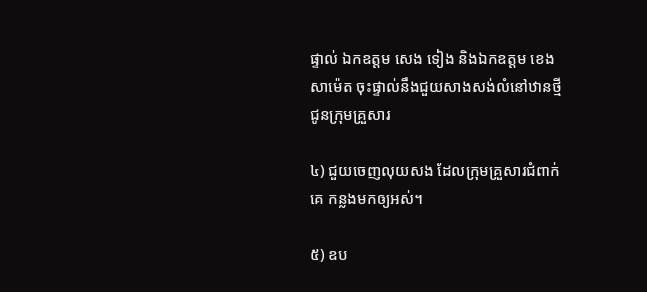ផ្ទាល់ ឯកឧត្តម សេង ទៀង និងឯកឧត្តម ខេង សាម៉េត ចុះផ្ទាល់នឹងជួយសាងសង់លំនៅឋានថ្មីជូនក្រុមគ្រួសារ

៤) ជួយចេញលុយសង ដែលក្រុមគ្រួសារជំពាក់គេ កន្លងមកឲ្យអស់។

៥) ឧប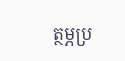ត្ថម្ភប្រ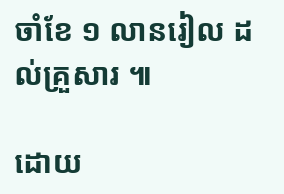ចាំខែ ១ លានរៀល ដល់គ្រួសារ ៕

ដោយ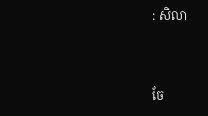: សិលា


ចែ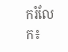ករំលែក៖